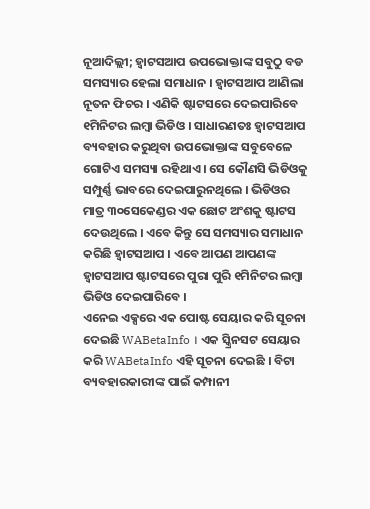ନୂଆଦିଲ୍ଲୀ; ହ୍ଵାଟସଆପ ଉପଭୋକ୍ତାଙ୍କ ସବୁଠୁ ବଡ ସମସ୍ୟାର ହେଲା ସମାଧାନ । ହ୍ଵାଟସଆପ ଆଣିଲା ନୂତନ ଫିଚର । ଏଣିକି ଷ୍ଟାଟସରେ ଦେଇପାରିବେ ୧ମିନିଟର ଲମ୍ବା ଭିଡିଓ । ସାଧାରଣତଃ ହ୍ଵାଟସଆପ ବ୍ୟବହାର କରୁଥିବା ଉପଭୋକ୍ତାଙ୍କ ସବୁବେଳେ ଗୋଟିଏ ସମସ୍ୟା ରହିଥାଏ । ସେ କୌଣସି ଭିଡିଓକୁ ସମ୍ପୁର୍ଣ୍ଣ ଭାବରେ ଦେଇପାରୁନଥିଲେ । ଭିଡିଓର ମାତ୍ର ୩୦ସେକେଣ୍ଡର ଏକ ଛୋଟ ଅଂଶକୁ ଷ୍ଟାଟସ ଦେଉଥିଲେ । ଏବେ କିନ୍ତୁ ସେ ସମସ୍ୟାର ସମାଧାନ କରିଛି ହ୍ଵାଟସଆପ । ଏବେ ଆପଣ ଆପଣଙ୍କ ହ୍ଵାଟସଆପ ଷ୍ଟାଟସରେ ପୁରା ପୁରି ୧ମିନିଟର ଲମ୍ବା ଭିଡିଓ ଦେଇପାରିବେ ।
ଏନେଇ ଏକ୍ସରେ ଏକ ପୋଷ୍ଟ ସେୟାର କରି ସୂଚନା ଦେଇଛି WABetaInfo । ଏକ ସ୍କ୍ରିନସଟ ସେୟାର କରି WABetaInfo ଏହି ସୂଚନା ଦେଇଛି । ବିଟା ବ୍ୟବହାରକାରୀଙ୍କ ପାଇଁ କମ୍ପାନୀ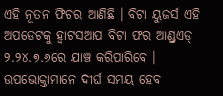ଏହି ନୂତନ ଫିଚର ଆଣିଛି । ବିଟା ୟୁଜର୍ସ ଏହି ଅପଡେଟକୁ ହ୍ଵାଟସଆପ ବିଟା ଫର ଆଣ୍ଡ୍ରଏଡ୍ ୨.୨୪.୭.୬ରେ ଯାଞ୍ଚ କରିପାରିବେ । ଉପଭୋକ୍ତାମାନେ ଦୀର୍ଘ ସମୟ ହେବ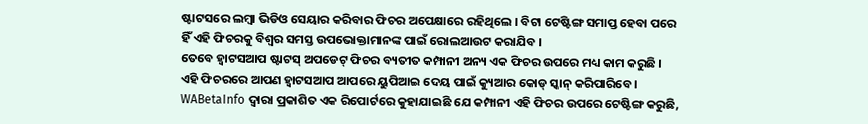ଷ୍ଟାଟସରେ ଲମ୍ବା ଭିଡିଓ ସେୟାର କରିବାର ଫିଚର ଅପେକ୍ଷାରେ ରହିଥିଲେ । ବିଟା ଟେଷ୍ଟିଙ୍ଗ ସମାପ୍ତ ହେବା ପରେ ହିଁ ଏହି ଫିଚରକୁ ବିଶ୍ଵର ସମସ୍ତ ଉପଭୋକ୍ତାମାନଙ୍କ ପାଇଁ ରୋଲଆଉଟ କରାଯିବ ।
ତେବେ ହ୍ଵାଟସଆପ ଷ୍ଟାଟସ୍ ଅପଡେଟ୍ ଫିଚର ବ୍ୟତୀତ କମ୍ପାନୀ ଅନ୍ୟ ଏକ ଫିଚର ଉପରେ ମଧ୍ୟ କାମ କରୁଛି । ଏହି ଫିଚରରେ ଆପଣ ହ୍ଵାଟସଆପ ଆପରେ ୟୁପିଆଇ ଦେୟ ପାଇଁ କ୍ୟୁଆର କୋଡ୍ ସ୍କାନ୍ କରିପାରିବେ । WABetaInfo ଦ୍ୱାରା ପ୍ରକାଶିତ ଏକ ରିପୋର୍ଟରେ କୁହାଯାଇଛି ଯେ କମ୍ପାନୀ ଏହି ଫିଚର ଉପରେ ଟେଷ୍ଟିଙ୍ଗ କରୁଛି,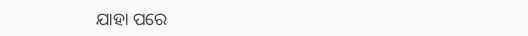ଯାହା ପରେ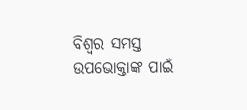ବିଶ୍ଵର ସମସ୍ତ ଉପଭୋକ୍ତାଙ୍କ ପାଇଁ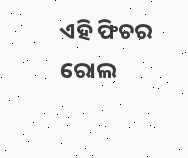ଏହି ଫିଚର ରୋଲ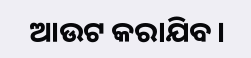ଆଉଟ କରାଯିବ।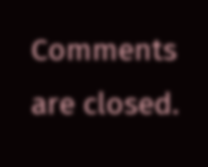Comments are closed.